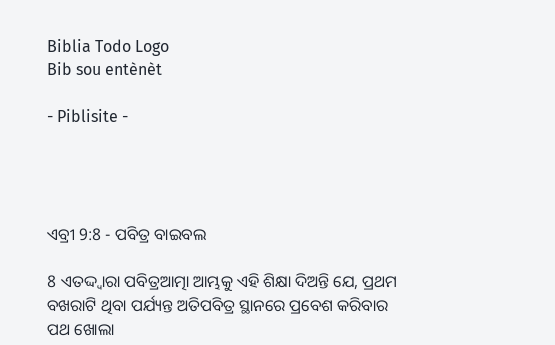Biblia Todo Logo
Bib sou entènèt

- Piblisite -




ଏବ୍ରୀ 9:8 - ପବିତ୍ର ବାଇବଲ

8 ଏତଦ୍ଦ୍ୱାରା ପବିତ୍ରଆତ୍ମା ଆମ୍ଭକୁ ଏହି ଶିକ୍ଷା ଦିଅନ୍ତି ଯେ, ପ୍ରଥମ ବଖରାଟି ଥିବା ପର୍ଯ୍ୟନ୍ତ ଅତିପବିତ୍ର ସ୍ଥାନରେ ପ୍ରବେଶ କରିବାର ପଥ ଖୋଲା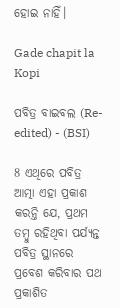ହୋଇ ନାହିଁ।

Gade chapit la Kopi

ପବିତ୍ର ବାଇବଲ (Re-edited) - (BSI)

8 ଏଥିରେ ପବିତ୍ର ଆତ୍ମା ଏହା ପ୍ରକାଶ କରନ୍ତି ଯେ, ପ୍ରଥମ ତମ୍ଵୁ ରହିଥିବା ପର୍ଯ୍ୟନ୍ତ ପବିତ୍ର ସ୍ଥାନରେ ପ୍ରବେଶ କରିବାର ପଥ ପ୍ରକାଶିତ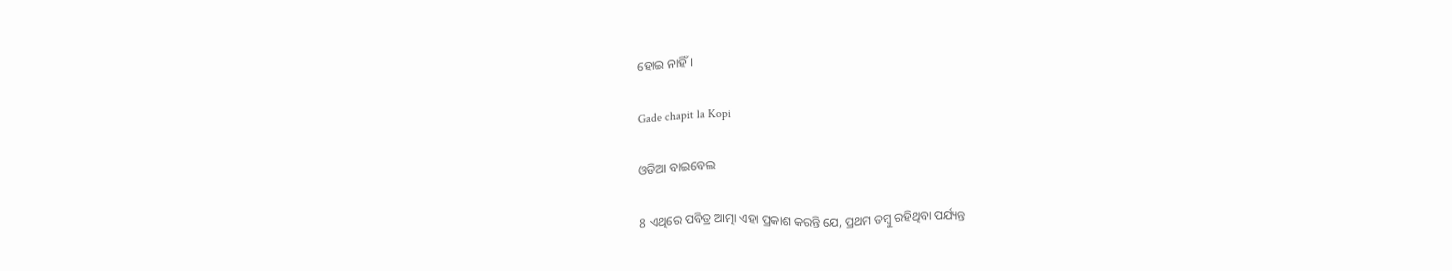ହୋଇ ନାହିଁ।

Gade chapit la Kopi

ଓଡିଆ ବାଇବେଲ

8 ଏଥିରେ ପବିତ୍ର ଆତ୍ମା ଏହା ପ୍ରକାଶ କରନ୍ତି ଯେ, ପ୍ରଥମ ତମ୍ବୁ ରହିଥିବା ପର୍ଯ୍ୟନ୍ତ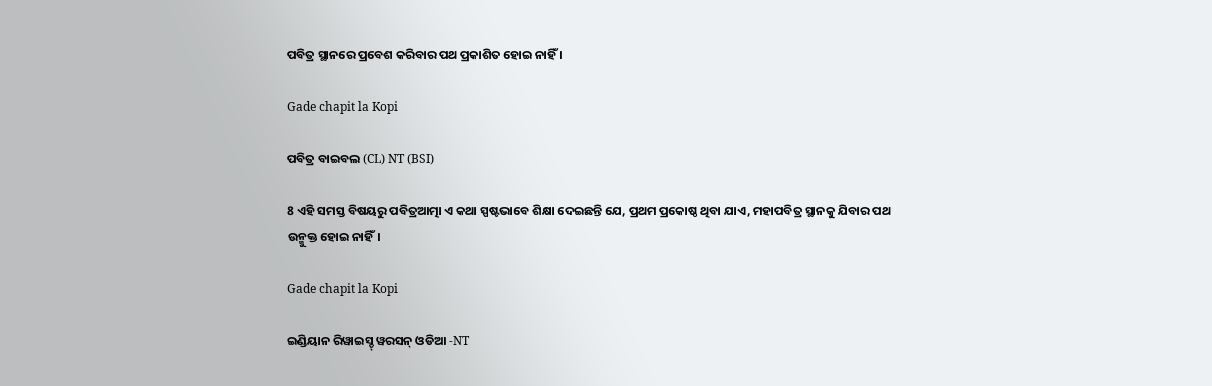ପବିତ୍ର ସ୍ଥାନରେ ପ୍ରବେଶ କରିବାର ପଥ ପ୍ରକାଶିତ ହୋଇ ନାହିଁ ।

Gade chapit la Kopi

ପବିତ୍ର ବାଇବଲ (CL) NT (BSI)

8 ଏହି ସମସ୍ତ ବିଷୟରୁ ପବିତ୍ରଆତ୍ମା ଏ କଥା ସ୍ପଷ୍ଟଭାବେ ଶିକ୍ଷା ଦେଇଛନ୍ତି ଯେ, ପ୍ରଥମ ପ୍ରକୋଷ୍ଠ ଥିବା ଯାଏ, ମହାପବିତ୍ର ସ୍ଥାନକୁ ଯିବାର ପଥ ଉନ୍ମୁକ୍ତ ହୋଇ ନାହିଁ।

Gade chapit la Kopi

ଇଣ୍ଡିୟାନ ରିୱାଇସ୍ଡ୍ ୱରସନ୍ ଓଡିଆ -NT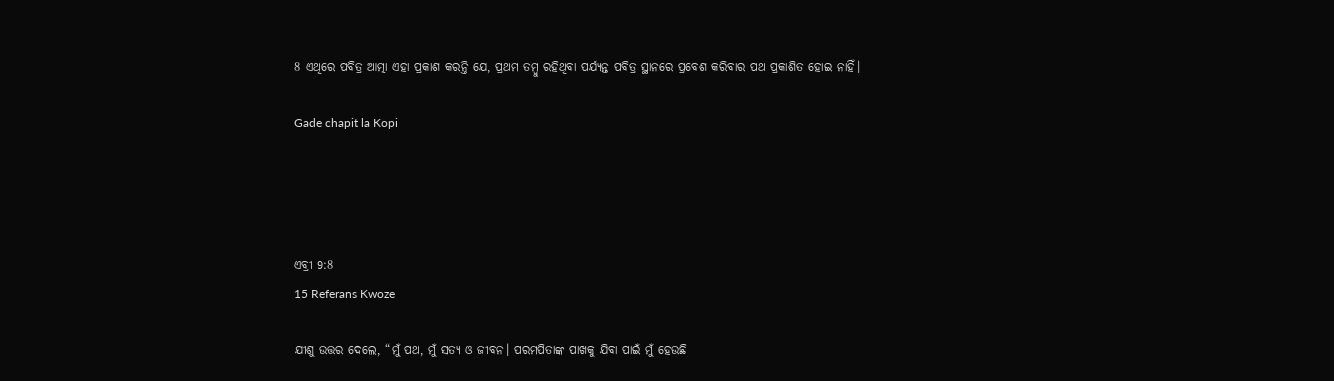8 ଏଥିରେ ପବିତ୍ର ଆତ୍ମା ଏହା ପ୍ରକାଶ କରନ୍ତି ଯେ, ପ୍ରଥମ ତମ୍ବୁ ରହିଥିବା ପର୍ଯ୍ୟନ୍ତ ପବିତ୍ର ସ୍ଥାନରେ ପ୍ରବେଶ କରିବାର ପଥ ପ୍ରକାଶିତ ହୋଇ ନାହିଁ।

Gade chapit la Kopi




ଏବ୍ରୀ 9:8
15 Referans Kwoze

ଯୀଶୁ ଉତ୍ତର ଦେଲେ, “ମୁଁ ପଥ, ମୁଁ ସତ୍ୟ ଓ ଜୀବନ। ପରମପିତାଙ୍କ ପାଖକୁ ଯିବା ପାଇଁ ମୁଁ ହେଉଛି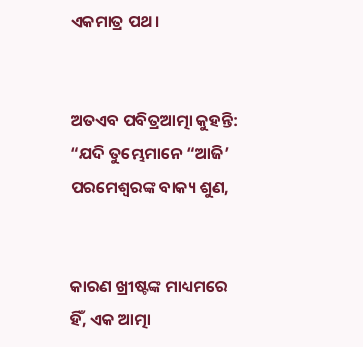ଏକମାତ୍ର ପଥ।


ଅତଏବ ପବିତ୍ରଆତ୍ମା କୁହନ୍ତି: “ଯଦି ତୁମ୍ଭେମାନେ “ଆଜି’ ପରମେଶ୍ୱରଙ୍କ ବାକ୍ୟ ଶୁଣ,


କାରଣ ଖ୍ରୀଷ୍ଟଙ୍କ ମାଧ୍ୟମରେ ହିଁ, ଏକ ଆତ୍ମା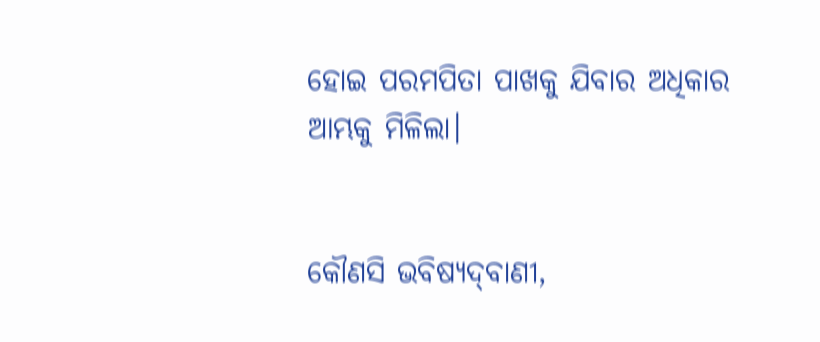ହୋଇ ପରମପିତା ପାଖକୁ ଯିବାର ଅଧିକାର ଆମ୍ଭକୁ ମିଳିଲା।


କୌଣସି ଭବିଷ୍ୟ‌‌ଦ୍‌‌‌‌ବାଣୀ,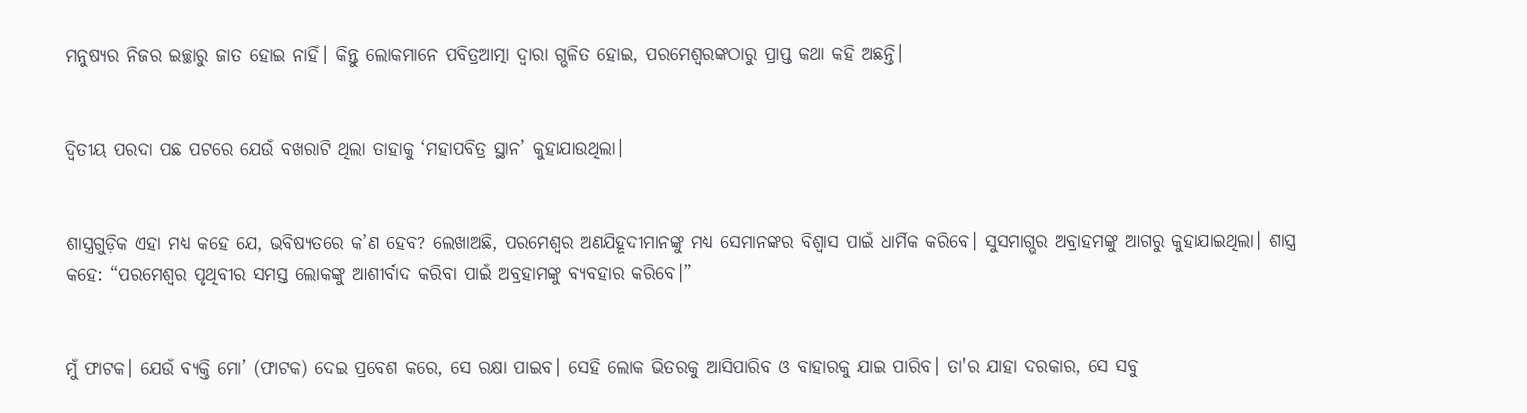ମନୁଷ୍ୟର ନିଜର ଇଚ୍ଛାରୁ ଜାତ ହୋଇ ନାହିଁ। କିନ୍ତୁ ଲୋକମାନେ ପବିତ୍ରଆତ୍ମା ଦ୍ୱାରା ଗ୍ଭଳିତ ହୋଇ, ପରମେଶ୍ୱରଙ୍କଠାରୁ ପ୍ରାପ୍ତ କଥା କହି ଅଛନ୍ତି।


ଦ୍ୱିତୀୟ ପରଦା ପଛ ପଟରେ ଯେଉଁ ବଖରାଟି ଥିଲା ତାହାକୁ ‘ମହାପବିତ୍ର ସ୍ଥାନ’ କୁହାଯାଉଥିଲା।


ଶାସ୍ତ୍ରଗୁଡ଼ିକ ଏହା ମଧ୍ୟ କହେ ଯେ, ଭବିଷ୍ୟତରେ କ’ଣ ହେବ? ଲେଖାଅଛି, ପରମେଶ୍ୱର ଅଣଯିହୂଦୀମାନଙ୍କୁ ମଧ୍ୟ ସେମାନଙ୍କର ବିଶ୍ୱାସ ପାଇଁ ଧାର୍ମିକ କରିବେ। ସୁସମାଗ୍ଭର ଅବ୍ରାହମଙ୍କୁ ଆଗରୁ କୁହାଯାଇଥିଲା। ଶାସ୍ତ୍ର କହେ: “ପରମେଶ୍ୱର ପୃଥିବୀର ସମସ୍ତ ଲୋକଙ୍କୁ ଆଶୀର୍ବାଦ କରିବା ପାଇଁ ଅବ୍ରହାମଙ୍କୁ ବ୍ୟବହାର କରିବେ।”


ମୁଁ ଫାଟକ। ଯେଉଁ ବ୍ୟକ୍ତି ମୋ’ (ଫାଟକ) ଦେଇ ପ୍ରବେଶ କରେ, ସେ ରକ୍ଷା ପାଇବ। ସେହି ଲୋକ ଭିତରକୁ ଆସିପାରିବ ଓ ବାହାରକୁ ଯାଇ ପାରିବ। ତା'ର ଯାହା ଦରକାର, ସେ ସବୁ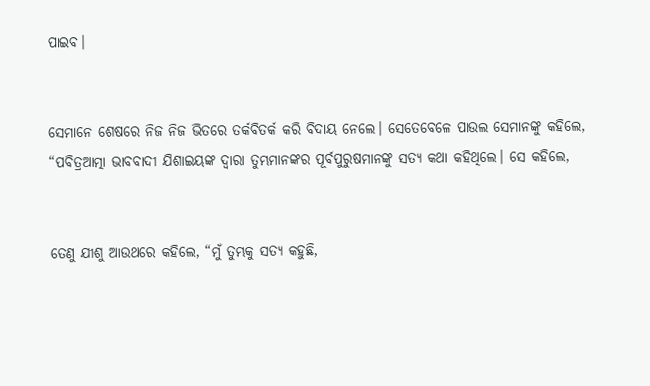ପାଇବ।


ସେମାନେ ଶେଷରେ ନିଜ ନିଜ ଭିତରେ ତର୍କବିତର୍କ କରି ବିଦାୟ ନେଲେ। ସେତେବେଳେ ପାଉଲ ସେମାନଙ୍କୁ କହିଲେ, “ପବିତ୍ରଆତ୍ମା ଭାବବାଦୀ ଯିଶାଇୟଙ୍କ ଦ୍ୱାରା ତୁମ୍ଭମାନଙ୍କର ପୂର୍ବପୁରୁଷମାନଙ୍କୁ ସତ୍ୟ କଥା କହିଥିଲେ। ସେ କହିଲେ,


ତେଣୁ ଯୀଶୁ ଆଉଥରେ କହିଲେ, “ମୁଁ ତୁମ୍ଭକୁ ସତ୍ୟ କହୁଛି,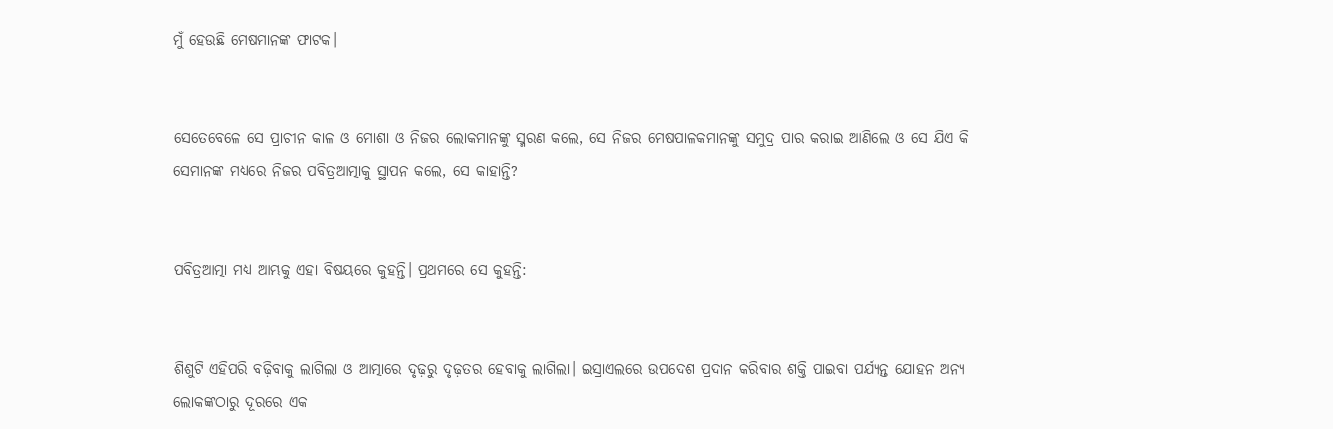ମୁଁ ହେଉଛି ମେଷମାନଙ୍କ ଫାଟକ।


ସେତେବେଳେ ସେ ପ୍ରାଚୀନ କାଳ ଓ ମୋଶା ଓ ନିଜର ଲୋକମାନଙ୍କୁ ସ୍ମରଣ କଲେ, ସେ ନିଜର ମେଷପାଳକମାନଙ୍କୁ ସମୁଦ୍ର ପାର କରାଇ ଆଣିଲେ ଓ ସେ ଯିଏ କି ସେମାନଙ୍କ ମଧ୍ୟରେ ନିଜର ପବିତ୍ରଆତ୍ମାକୁ ସ୍ଥାପନ କଲେ, ସେ କାହାନ୍ତି?


ପବିତ୍ରଆତ୍ମା ମଧ୍ୟ ଆମ୍ଭକୁ ଏହା ବିଷୟରେ କୁହନ୍ତି। ପ୍ରଥମରେ ସେ କୁହନ୍ତି:


ଶିଶୁଟି ଏହିପରି ବଢ଼ିବାକୁ ଲାଗିଲା ଓ ଆତ୍ମାରେ ଦୃଢ଼ରୁ ଦୃଢ଼ତର ହେବାକୁ ଲାଗିଲା। ଇସ୍ରାଏଲରେ ଉପଦେଶ ପ୍ରଦାନ କରିବାର ଶକ୍ତି ପାଇବା ପର୍ଯ୍ୟନ୍ତ ଯୋହନ ଅନ୍ୟ ଲୋକଙ୍କଠାରୁ ଦୂରରେ ଏକ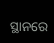ସ୍ଥାନରେ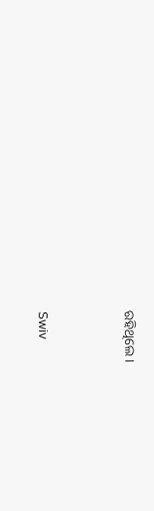ରହିଥିଲେ।


Swiv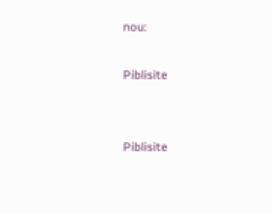nou:

Piblisite


Piblisite